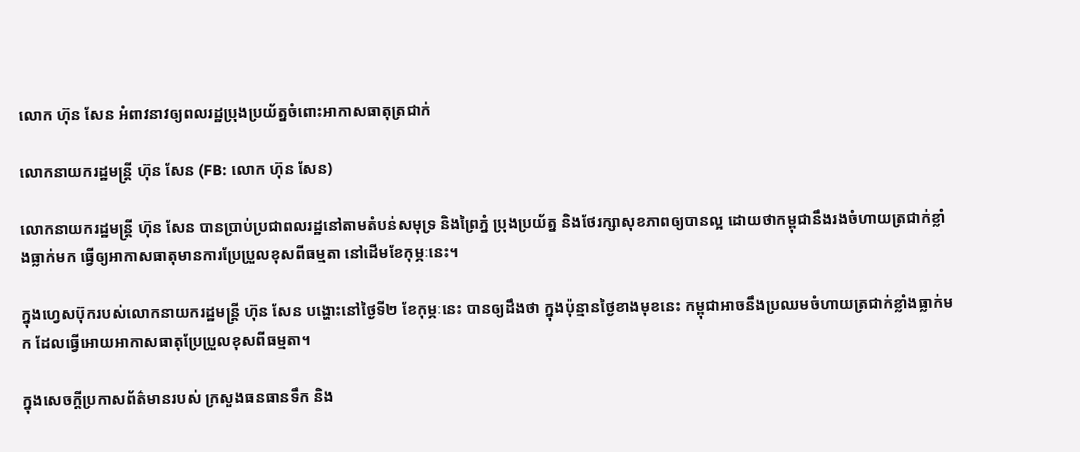លោក ហ៊ុន សែន អំពាវនាវឲ្យពលរដ្ឋប្រុងប្រយ័ត្នចំពោះអាកាសធាតុត្រជាក់

លោកនាយករដ្ឋមន្រ្តី ហ៊ុន សែន (FB: លោក ហ៊ុន សែន)

លោកនាយករដ្ឋមន្ត្រី ហ៊ុន សែន បានប្រាប់ប្រជាពលរដ្ឋនៅតាមតំបន់សមុទ្រ និងព្រៃភ្នំ ប្រុងប្រយ័ត្ន និងថែរក្សាសុខភាពឲ្យបានល្អ ដោយថាកម្ពុជានឹងរងចំហាយត្រជាក់ខ្លាំងធ្លាក់មក ធ្វើឲ្យអាកាសធាតុមានការប្រែប្រួលខុសពីធម្មតា នៅដើមខែកុម្ភៈនេះ។

ក្នុងហ្វេសប៊ុករបស់លោកនាយករដ្ឋមន្ត្រី ហ៊ុន សែន បង្ហោះនៅថ្ងៃទី២ ខែកុម្ភៈនេះ បានឲ្យដឹងថា ក្នុងប៉ុន្មានថ្ងៃខាងមុខនេះ កម្ពុជាអាចនឹងប្រឈមចំហាយត្រជាក់ខ្លាំងធ្លាក់មក ដែលធ្វើអោយអាកាសធាតុប្រែប្រួលខុសពីធម្មតា។

ក្នុងសេចក្ដីប្រកាសព័ត៌មានរបស់ ក្រសួងធនធានទឹក និង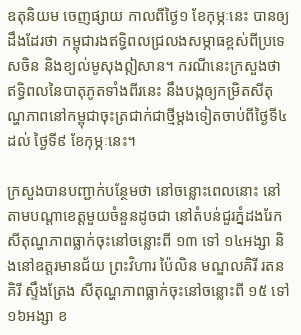ឧតុនិយម ចេញផ្សាយ កាលពីថ្ងៃ១ ខែកុម្ភៈនេះ បានឲ្យដឹងដែរថា កម្ពុជារងឥទ្ធិពលជ្រលងសម្ភាធខ្ពស់ពីប្រទេសចិន និងខ្យល់មូសុងឦសាន។ ករណីនេះក្រសួងថា ឥទ្ធិពលនៃបាតុភូតទាំងពីរនេះ នឹងបង្កឲ្យកម្រិតសីតុណ្ហភាពនៅកម្ពុជាចុះត្រជាក់ជាថ្មីម្តងទៀតចាប់ពីថ្ងៃទី៤ ដល់ ថ្ងៃទី៩ ខែកុម្ភៈនេះ។

ក្រសួងបានបញ្ជាក់បន្ថែមថា នៅចន្លោះពេលនោះ នៅតាមបណ្តាខេត្តមួយចំនួនដូចជា នៅតំបន់ជួរភ្នំដងរែកសីតុណ្ហភាពធ្លាក់ចុះនៅចន្លោះពី ១៣ ទៅ ១៤អង្សា និងនៅឧត្តរមានជ័យ ព្រះវិហារ ប៉ៃលិន មណ្ឌលគិរី រតនគិរី ស្ទឹងត្រែង សីតុណ្ហភាពធ្លាក់ចុះនៅចន្លោះពី ១៥ ទៅ ១៦អង្សា ខ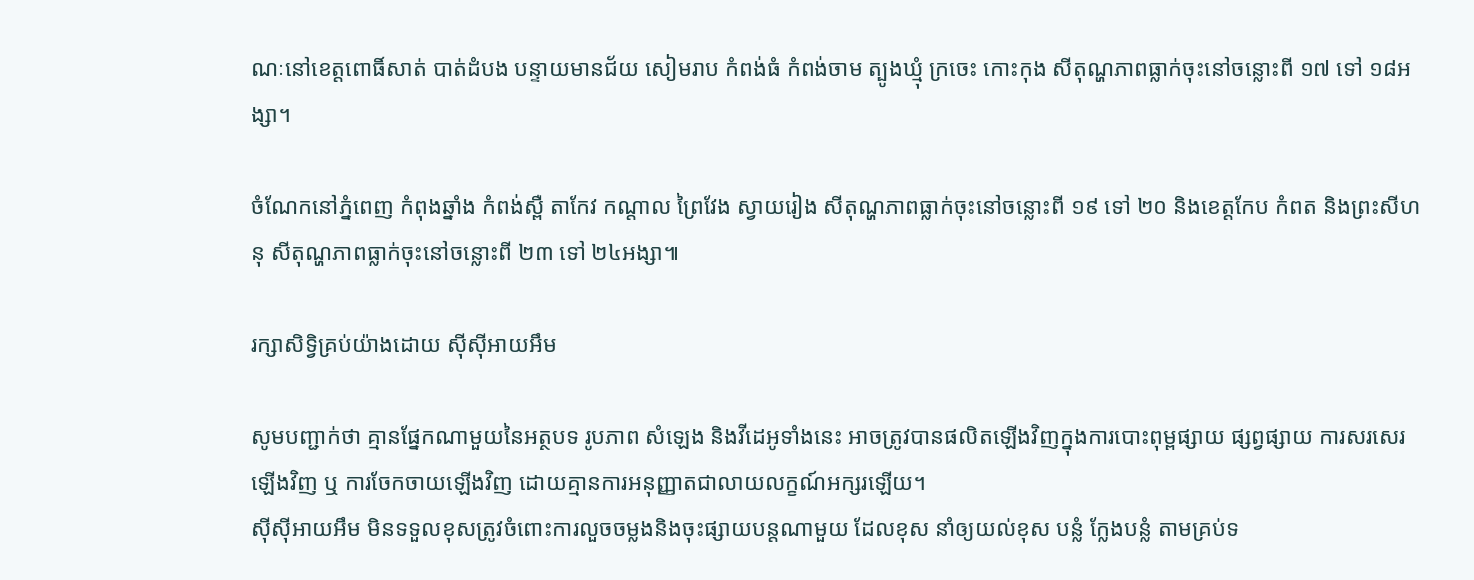ណៈនៅខេត្តពោធិ៍សាត់ បាត់ដំបង បន្ទាយមានជ័យ សៀមរាប កំពង់ធំ កំពង់ចាម ត្បូងឃ្មុំ ក្រចេះ កោះកុង សីតុណ្ហភាពធ្លាក់ចុះនៅចន្លោះពី ១៧ ទៅ ១៨អង្សា។

ចំណែកនៅភ្នំពេញ កំពុងឆ្នាំង កំពង់ស្ពឺ តាកែវ កណ្តាល ព្រៃវែង ស្វាយរៀង សីតុណ្ហភាពធ្លាក់ចុះនៅចន្លោះពី ១៩ ទៅ ២០ និងខេត្តកែប កំពត និងព្រះសីហនុ សីតុណ្ហភាពធ្លាក់ចុះនៅចន្លោះពី ២៣ ទៅ ២៤អង្សា៕

រក្សាសិទ្វិគ្រប់យ៉ាងដោយ ស៊ីស៊ីអាយអឹម

សូមបញ្ជាក់ថា គ្មានផ្នែកណាមួយនៃអត្ថបទ រូបភាព សំឡេង និងវីដេអូទាំងនេះ អាចត្រូវបានផលិតឡើងវិញក្នុងការបោះពុម្ពផ្សាយ ផ្សព្វផ្សាយ ការសរសេរឡើងវិញ ឬ ការចែកចាយឡើងវិញ ដោយគ្មានការអនុញ្ញាតជាលាយលក្ខណ៍អក្សរឡើយ។
ស៊ីស៊ីអាយអឹម មិនទទួលខុសត្រូវចំពោះការលួចចម្លងនិងចុះផ្សាយបន្តណាមួយ ដែលខុស នាំឲ្យយល់ខុស បន្លំ ក្លែងបន្លំ តាមគ្រប់ទ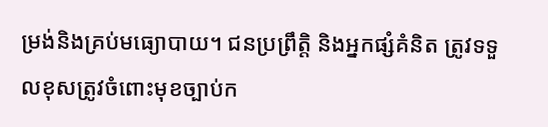ម្រង់និងគ្រប់មធ្យោបាយ។ ជនប្រព្រឹត្តិ និងអ្នកផ្សំគំនិត ត្រូវទទួលខុសត្រូវចំពោះមុខច្បាប់ក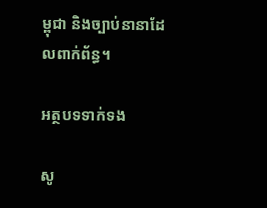ម្ពុជា និងច្បាប់នានាដែលពាក់ព័ន្ធ។

អត្ថបទទាក់ទង

សូ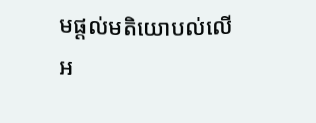មផ្ដល់មតិយោបល់លើអ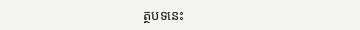ត្ថបទនេះ